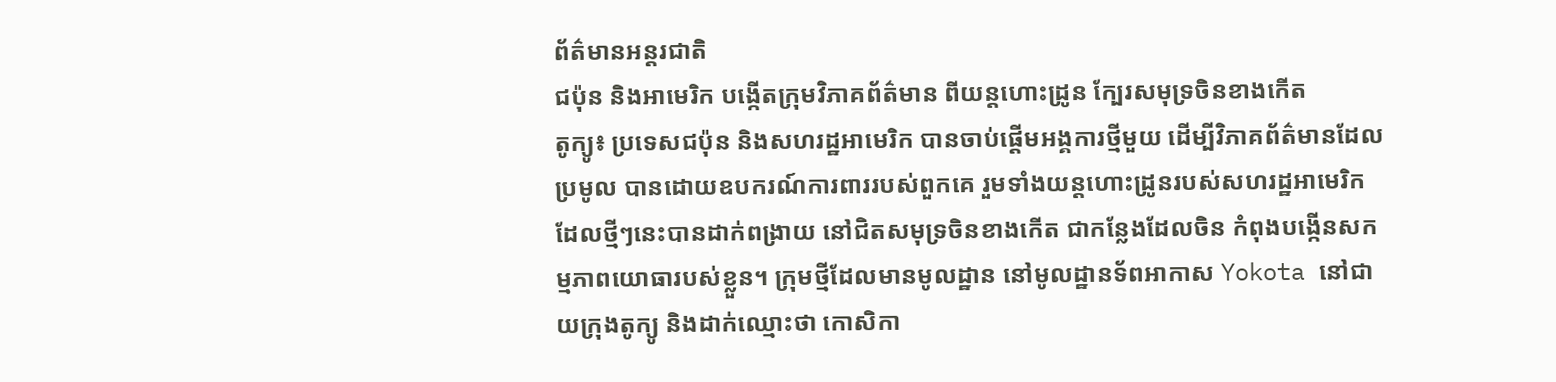ព័ត៌មានអន្តរជាតិ
ជប៉ុន និងអាមេរិក បង្កើតក្រុមវិភាគព័ត៌មាន ពីយន្តហោះដ្រូន ក្បែរសមុទ្រចិនខាងកើត
តូក្យូ៖ ប្រទេសជប៉ុន និងសហរដ្ឋអាមេរិក បានចាប់ផ្តើមអង្គការថ្មីមួយ ដើម្បីវិភាគព័ត៌មានដែលប្រមូល បានដោយឧបករណ៍ការពាររបស់ពួកគេ រួមទាំងយន្តហោះដ្រូនរបស់សហរដ្ឋអាមេរិក ដែលថ្មីៗនេះបានដាក់ពង្រាយ នៅជិតសមុទ្រចិនខាងកើត ជាកន្លែងដែលចិន កំពុងបង្កើនសកម្មភាពយោធារបស់ខ្លួន។ ក្រុមថ្មីដែលមានមូលដ្ឋាន នៅមូលដ្ឋានទ័ពអាកាស Yokota នៅជាយក្រុងតូក្យូ និងដាក់ឈ្មោះថា កោសិកា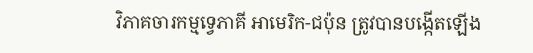វិភាគចារកម្មទ្វេភាគី អាមេរិក-ជប៉ុន ត្រូវបានបង្កើតឡើង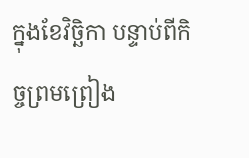ក្នុងខែវិច្ឆិកា បន្ទាប់ពីកិច្ចព្រមព្រៀង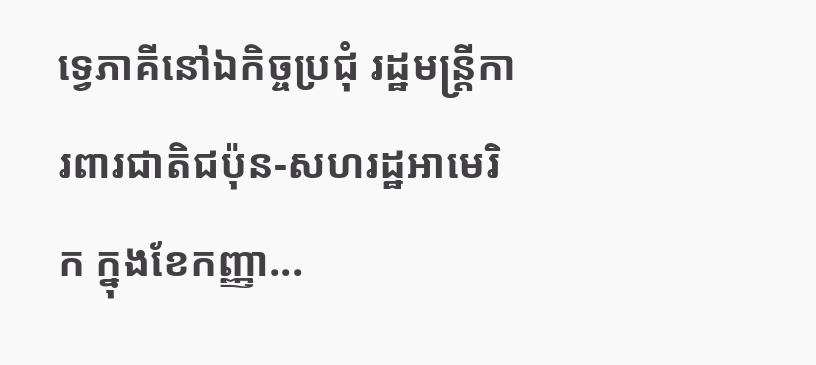ទ្វេភាគីនៅឯកិច្ចប្រជុំ រដ្ឋមន្ត្រីការពារជាតិជប៉ុន-សហរដ្ឋអាមេរិក ក្នុងខែកញ្ញា...